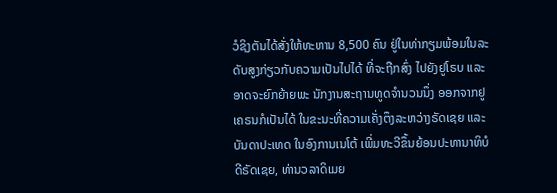ວໍຊິງຕັນໄດ້ສັ່ງໃຫ້ທະຫານ 8,500 ຄົນ ຢູ່ໃນທ່າກຽມພ້ອມໃນລະດັບສູງກ່ຽວກັບຄວາມເປັນໄປໄດ້ ທີ່ຈະຖືກສົ່ງ ໄປຍັງຢູໂຣບ ແລະອາດຈະຍົກຍ້າຍພະ ນັກງານສະຖານທູດຈຳນວນນຶ່ງ ອອກຈາກຢູເຄຣນກໍເປັນໄດ້ ໃນຂະນະທີ່ຄວາມເຄັ່ງຕຶງລະຫວ່າງຣັດເຊຍ ແລະບັນດາປະເທດ ໃນອົງການເນໂຕ້ ເພີ່ມທະວີຂຶ້ນຍ້ອນປະທານາທິບໍດີຣັດເຊຍ, ທ່ານວລາດິເມຍ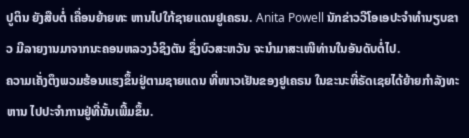ປູຕິນ ຍັງສືບຕໍ່ ເຄື່ອນຍ້າຍທະ ຫານໄປໃກ້ຊາຍແດນຢູເຄຣນ. Anita Powell ນັກຂ່າວວີໂອເອປະຈຳທຳນຽບຂາວ ມີລາຍງານມາຈາກນະຄອນຫລວງວໍຊິງຕັນ ຊຶ່ງບົວສະຫວັນ ຈະນຳມາສະເໜີທ່ານໃນອັນດັບຕໍ່ໄປ.
ຄວາມເຄັ່ງຕຶງພວມຮ້ອນແຮງຂຶ້ນຢູ່ຕາມຊາຍແດນ ທີ່ໜາວເຢັນຂອງຢູເຄຣນ ໃນຂະນະທີ່ຣັດເຊຍໄດ້ຍ້າຍກຳລັງທະຫານ ໄປປະຈຳການຢູ່ທີ່ນັ້ນເພີ້ມຂຶ້ນ.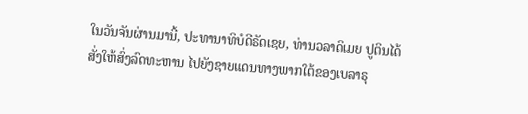ໃນວັນຈັນຜ່ານມານີ້, ປະທານາທິບໍດີຣັດເຊຍ, ທ່ານວລາດິເມຍ ປູຕິນໄດ້ສັ່ງໃຫ້ສົ່ງລົດທະຫານ ໄປຍັງຊາຍແດນທາງພາກໃຕ້ຂອງເບລາຣຸ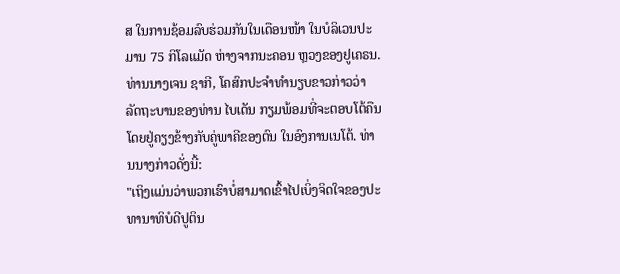ສ ໃນການຊ້ອມລົບຮ່ວມກັນໃນເດືອນໜ້າ ໃນບໍລິເວນປະມານ 75 ກິໂລແມັດ ຫ່າງຈາກນະຄອນ ຫຼວງຂອງຢູເຄຣນ.
ທ່ານນາງເຈນ ຊາກີ, ໂຄສົກປະຈຳທຳນຽບຂາວກ່າວວ່າ ລັດຖະບານຂອງທ່ານ ໄບເດັນ ກຽມພ້ອມທີ່ຈະຕອບໂຕ້ຄືນ ໂດຍຢູ່ຄຽງຂ້າງກັບຄູ່ພາຄີຂອງຕົນ ໃນອົງການເນໂຕ້. ທ່ານນາງກ່າວດັ່ງນີ້:
"ເຖິງແມ່ນວ່າພວກເຮົາບໍ່ສາມາດເຂົ້າໄປເບິ່ງຈິດໃຈຂອງປະທານາທິບໍດີປູຕິນ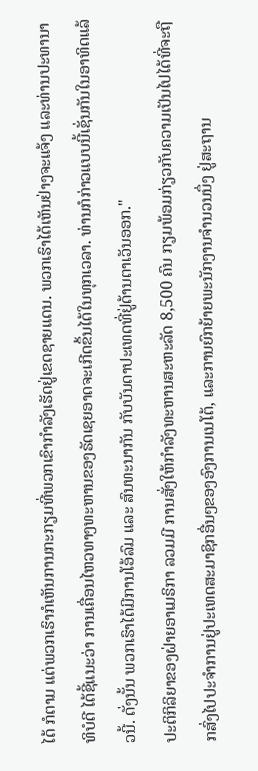ໄດ້ ກໍຕາມ ແຕ່ພວກເຮົາກໍເຫັນການກະກຽມທີ່ພວກເຂົາກຳລັງເຮັດຢູ່ເຂດຊາຍແດນ. ພວກເຮົາໄດ້ເຫັນຢ່າງຈະແຈ້ງ ແລະທ່ານປະທານາທິບໍດີ ໄດ້ຊີ້ແນະວ່າ ການເຄື່ອນໄຫວທາງທະຫານຂອງຣັດເຊຍອາດຈະເກີດຂຶ້ນໄດ້ໃນທຸກເວລາ. ທ່ານກໍກ່າວແບບນີ້ເຊັ່ນກັນໃນອາທິດແລ້ວນີ້. ດັ່ງນັ້ນ ພວກເຮົາໄດ້ມີການໂອ້ລົມ ແລະ ສົນທະນາກັນ ກັບບັນດາປະເທດທີ່ຢູ່ດ້ານຕາເວັນອອກ."
ປະຕິກິລິຍາຂອງຝ່າຍອາເມຣິກາ ລວມມີ ການສັ່ງໃຫ້ກຳລັງທະຫານສະຫະລັດ 8,500 ຄົນ ກຽມພ້ອມກ່ຽວກັບຄວາມເປັນໄປໄດ້ທີ່ຈະຖືກສົ່ງໄປປະຈຳການຢູ່ປະເທດສະມາຊິກອື່ນໆຂອງອົງການເນໂຕ້, ແລະການຍົກຍ້າຍພະນັກງານຈຳນວນນຶ່ງ ຢູ່ສະຖານ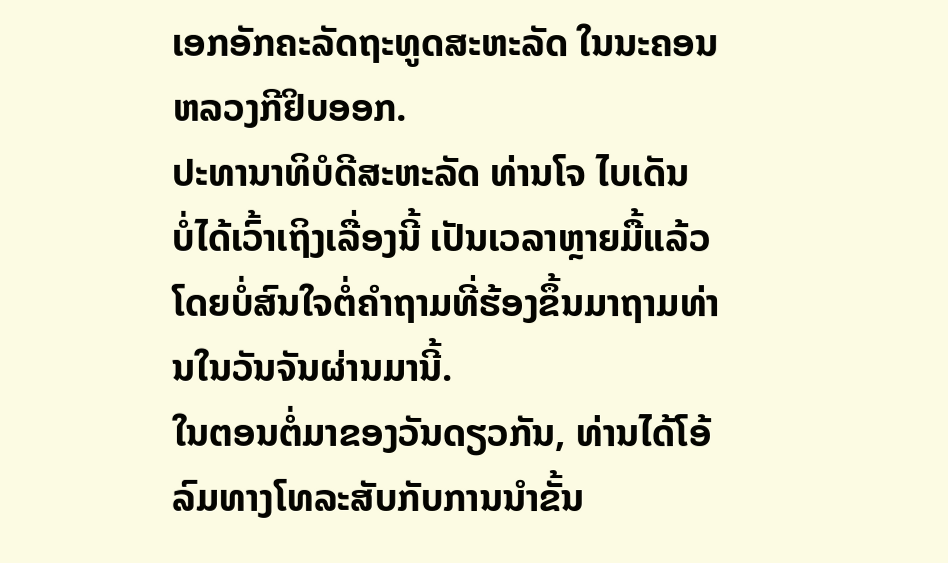ເອກອັກຄະລັດຖະທູດສະຫະລັດ ໃນນະຄອນຫລວງກີຢິບອອກ.
ປະທານາທິບໍດີສະຫະລັດ ທ່ານໂຈ ໄບເດັນ ບໍ່ໄດ້ເວົ້າເຖິງເລື່ອງນີ້ ເປັນເວລາຫຼາຍມື້ແລ້ວ ໂດຍບໍ່ສົນໃຈຕໍ່ຄຳຖາມທີ່ຮ້ອງຂຶ້ນມາຖາມທ່ານໃນວັນຈັນຜ່ານມານີ້.
ໃນຕອນຕໍ່ມາຂອງວັນດຽວກັນ, ທ່ານໄດ້ໂອ້ລົມທາງໂທລະສັບກັບການນຳຂັ້ນ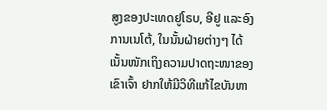ສູງຂອງປະເທດຢູໂຣບ, ອີຢູ ແລະອົງການເນໂຕ້, ໃນນັ້ນຝ່າຍຕ່າງໆ ໄດ້ເນັ້ນໜັກເຖິງຄວາມປາດຖະໜາຂອງເຂົາເຈົ້າ ຢາກໃຫ້ມີວິທີແກ້ໄຂບັນຫາ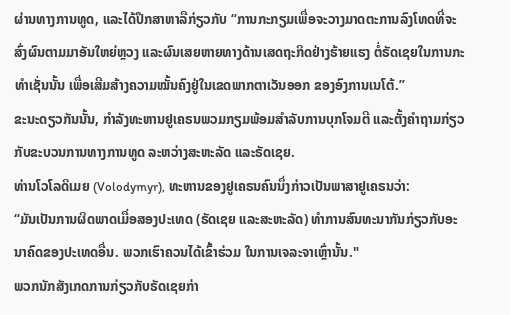ຜ່ານທາງການທູດ, ແລະໄດ້ປຶກສາຫາລືກ່ຽວກັບ “ການກະກຽມເພື່ອຈະວາງມາດຕະການລົງໂທດທີ່ຈະສົ່ງຜົນຕາມມາອັນໃຫຍ່ຫຼວງ ແລະຜົນເສຍຫາຍທາງດ້ານເສດຖະກິດຢ່າງຮ້າຍແຮງ ຕໍ່ຣັດເຊຍໃນການກະທຳເຊັ່ນນັ້ນ ເພື່ອເສີມສ້າງຄວາມໝັ້ນຄົງຢູ່ໃນເຂດພາກຕາເວັນອອກ ຂອງອົງການເນໂຕ້.”
ຂະນະດຽວກັນນັ້ນ, ກຳລັງທະຫານຢູເຄຣນພວມກຽມພ້ອມສຳລັບການບຸກໂຈມຕີ ແລະຕັ້ງຄຳຖາມກ່ຽວກັບຂະບວນການທາງການທູດ ລະຫວ່າງສະຫະລັດ ແລະຣັດເຊຍ.
ທ່ານໂວໂລດິເມຍ (Volodymyr), ທະຫານຂອງຢູເຄຣນຄົນນຶ່ງກ່າວເປັນພາສາຢູເຄຣນວ່າ:
“ມັນເປັນການຜິດພາດເມື່ອສອງປະເທດ (ຣັດເຊຍ ແລະສະຫະລັດ) ທຳການສົນທະນາກັນກ່ຽວກັບອະນາຄົດຂອງປະເທດອື່ນ. ພວກເຮົາຄວນໄດ້ເຂົ້າຮ່ວມ ໃນການເຈລະຈາເຫຼົ່ານັ້ນ."
ພວກນັກສັງເກດການກ່ຽວກັບຣັດເຊຍກ່າ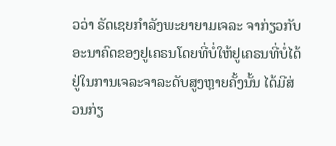ວວ່າ ຣັດເຊຍກຳລັງພະຍາຍາມເຈລະ ຈາກ່ຽວກັບອະນາຄົດຂອງຢູເຄຣນໂດຍທີ່ບໍ່ໃຫ້ຢູເຄຣນທີ່ບໍ່ໄດ້ຢູ່ໃນການເຈລະຈາລະດັບສູງຫຼາຍຄັ້ງນັ້ນ ໄດ້ມີສ່ວນກ່ຽ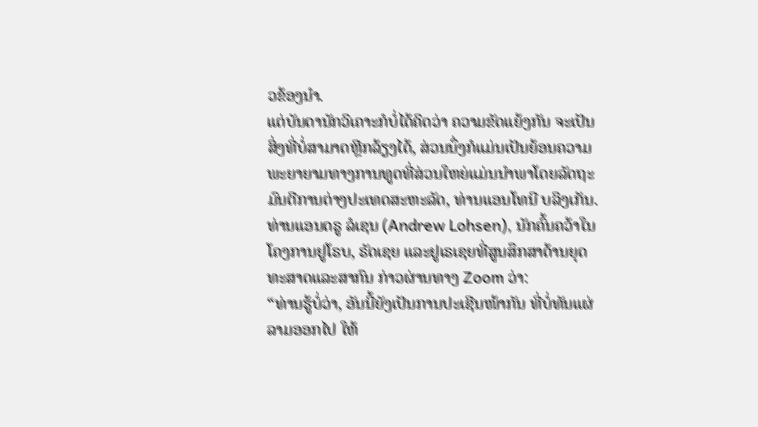ວຂ້ອງນຳ.
ແຕ່ບັນດານັກວິເຄາະກໍບໍ່ໄດ້ຄິດວ່າ ຄວາມຂັດແຍ້ງກັນ ຈະເປັນສິ່ງທີ່ບໍ່ສາມາດຫຼີກລ້ຽງໄດ້, ສ່ວນນຶ່ງກໍແມ່ນເປັນຍ້ອນຄວາມພະຍາຍາມທາງການທູດທີ່ສ່ວນໃຫຍ່ແມ່ນນຳພາໂດຍລັດຖະມົນຕີການຕ່າງປະເທດສະຫະລັດ, ທ່ານແອນໂທນີ ບລິງເກັນ.
ທ່ານແອນດຣູ ລໍເຊນ (Andrew Lohsen), ນັກຄົ້ນຄວ້າໃນໂຄງການຢູໂຣບ, ຣັດເຊຍ ແລະຢູເຣເຊຍທີ່ສູນສຶກສາດ້ານຍຸດທະສາດແລະສາກົນ ກ່າວຜ່ານທາງ Zoom ວ່າ:
“ທ່ານຮູ້ບໍ່ວ່າ, ອັນນີ້ຍັງເປັນການປະເຊີນໜ້າກັນ ທີ່ບໍ່ທັນແຜ່ລາມອອກໄປ ໃຫ້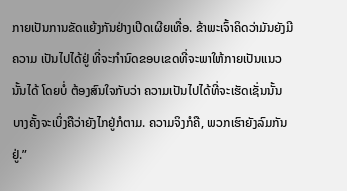ກາຍເປັນການຂັດແຍ້ງກັນຢ່າງເປີດເຜີຍເທື່ອ. ຂ້າພະເຈົ້າຄິດວ່າມັນຍັງມີຄວາມ ເປັນໄປໄດ້ຢູ່ ທີ່ຈະກໍານົດຂອບເຂດທີ່ຈະພາໃຫ້ກາຍເປັນແນວນັ້ນໄດ້ ໂດຍບໍ່ ຕ້ອງສົນໃຈກັບວ່າ ຄວາມເປັນໄປໄດ້ທີ່ຈະເຮັດເຊັ່ນນັ້ນ ບາງຄັ້ງຈະເບິ່ງຄືວ່າຍັງໄກຢູ່ກໍຕາມ. ຄວາມຈິງກໍຄື, ພວກເຮົາຍັງລົມກັນຢູ່.”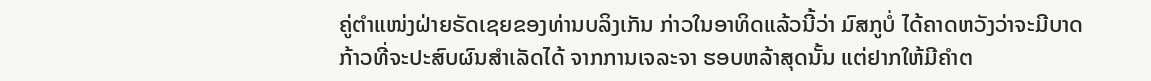ຄູ່ຕຳແໜ່ງຝ່າຍຣັດເຊຍຂອງທ່ານບລິງເກັນ ກ່າວໃນອາທິດແລ້ວນີ້ວ່າ ມົສກູບໍ່ ໄດ້ຄາດຫວັງວ່າຈະມີບາດກ້າວທີ່ຈະປະສົບຜົນສຳເລັດໄດ້ ຈາກການເຈລະຈາ ຮອບຫລ້າສຸດນັ້ນ ແຕ່ຢາກໃຫ້ມີຄຳຕ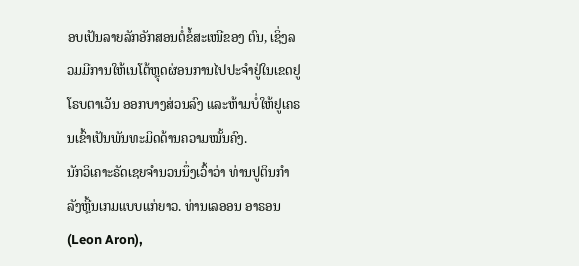ອບເປັນລາຍລັກອັກສອນຕໍ່ຂໍ້ສະເໜີຂອງ ຕົນ, ເຊິ່ງລວມມີການໃຫ້ເນໂຕ້ຫຼຸດຜ່ອນການໄປປະຈຳຢູ່ໃນເຂດຢູໂຣບຕາເວັນ ອອກບາງສ່ວນລົງ ແລະຫ້າມບໍ່ໃຫ້ຢູເຄຣນເຂົ້າເປັນພັນທະມິດດ້ານຄວາມໝັ້ນຄົງ.
ນັກວິເຄາະຣັດເຊຍຈຳນວນນຶ່ງເວົ້າວ່າ ທ່ານປູຕິນກໍາລັງຫຼີ້ນເກມແບບແກ່ຍາວ. ທ່ານເລອອນ ອາຣອນ (Leon Aron),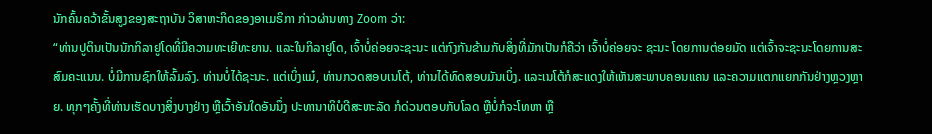ນັກຄົ້ນຄວ້າຂັ້ນສູງຂອງສະຖາບັນ ວິສາຫະກິດຂອງອາເມຣິກາ ກ່າວຜ່ານທາງ Zoom ວ່າ:
“ທ່ານປູຕິນເປັນນັກກິລາຢູໂດທີ່ມີຄວາມທະເຍີທະຍານ. ແລະໃນກິລາຢູໂດ, ເຈົ້າບໍ່ຄ່ອຍຈະຊະນະ ແຕ່ກົງກັນຂ້າມກັບສິ່ງທີ່ມັກເປັນກໍຄືວ່າ ເຈົ້າບໍ່ຄ່ອຍຈະ ຊະນະ ໂດຍການຕ່ອຍມັດ ແຕ່ເຈົ້າຈະຊະນະໂດຍການສະສົມຄະແນນ. ບໍ່ມີການຊົກໃຫ້ລົ້ມລົງ. ທ່ານບໍ່ໄດ້ຊະນະ. ແຕ່ເບິ່ງແມ໋, ທ່ານກວດສອບເນໂຕ້, ທ່ານໄດ້ທົດສອບມັນເບິ່ງ. ແລະເນໂຕ້ກໍສະແດງໃຫ້ເຫັນສະພາບຄອນແຄນ ແລະຄວາມແຕກແຍກກັນຢ່າງຫຼວງຫຼາຍ. ທຸກໆຄັ້ງທີ່ທ່ານເຮັດບາງສິ່ງບາງຢ່າງ ຫຼືເວົ້າອັນໃດອັນນຶ່ງ ປະທານາທິບໍດີສະຫະລັດ ກໍດ່ວນຕອບກັບໂລດ ຫຼືບໍ່ກໍຈະໂທຫາ ຫຼື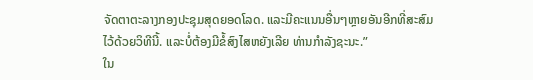ຈັດຕາຕະລາງກອງປະຊຸມສຸດຍອດໂລດ. ແລະມີຄະແນນອື່ນໆຫຼາຍອັນອີກທີ່ສະສົມໄວ້ດ້ວຍວິທີນີ້. ແລະບໍ່ຕ້ອງມີຂໍ້ສົງໄສຫຍັງເລີຍ ທ່ານກຳລັງຊະນະ.”
ໃນ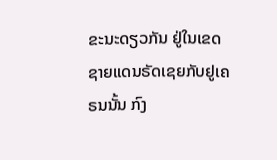ຂະນະດຽວກັນ ຢູ່ໃນເຂດຊາຍແດນຣັດເຊຍກັບຢູເຄຣນນັ້ນ ກົງ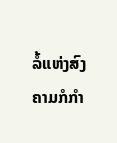ລໍ້ແຫ່ງສົງຄາມກໍກຳ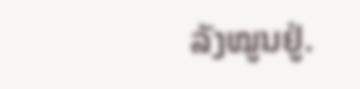ລັງໝູນຢູ່.